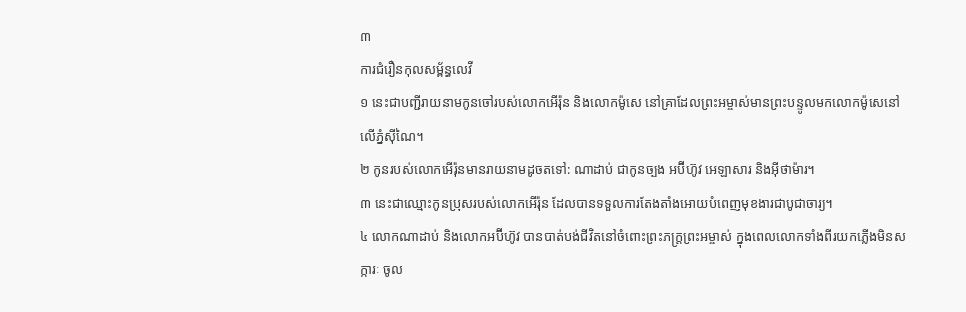៣
ការជំរឿនកុលសម្ព័ន្ធលេវី
១ នេះជាបញ្ជីរាយនាមកូនចៅរបស់លោកអើរ៉ុន និងលោកម៉ូសេ នៅគ្រាដែលព្រះអម្ចាស់មានព្រះបន្ទូលមកលោកម៉ូសេនៅលើភ្នំស៊ីណៃ។
២ កូនរបស់លោកអើរ៉ុនមានរាយនាមដូចតទៅ: ណាដាប់ ជាកូនច្បង អប៊ីហ៊ូវ អេឡាសារ និងអ៊ីថាម៉ារ។
៣ នេះជាឈ្មោះកូនប្រុសរបស់លោកអើរ៉ុន ដែលបានទទួលការតែងតាំងអោយបំពេញមុខងារជាបូជាចារ្យ។
៤ លោកណាដាប់ និងលោកអប៊ីហ៊ូវ បានបាត់បង់ជីវិតនៅចំពោះព្រះភក្ត្រព្រះអម្ចាស់ ក្នុងពេលលោកទាំងពីរយកភ្លើងមិនសក្ការៈ ចូល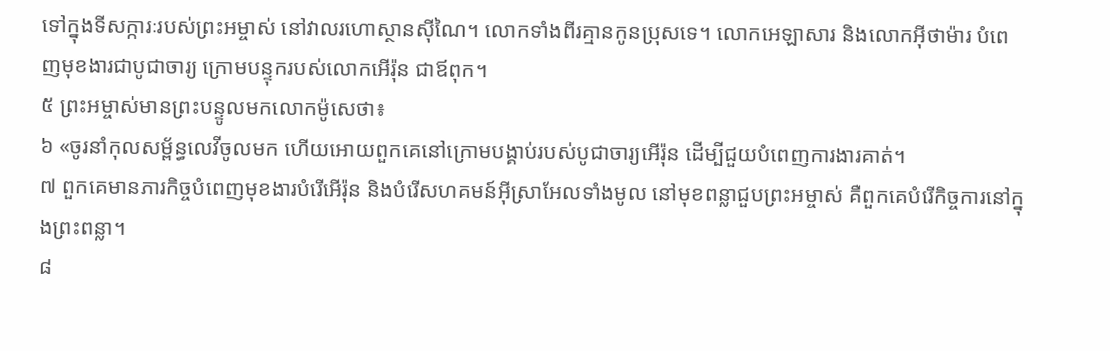ទៅក្នុងទីសក្ការៈរបស់ព្រះអម្ចាស់ នៅវាលរហោស្ថានស៊ីណៃ។ លោកទាំងពីរគ្មានកូនប្រុសទេ។ លោកអេឡាសារ និងលោកអ៊ីថាម៉ារ បំពេញមុខងារជាបូជាចារ្យ ក្រោមបន្ទុករបស់លោកអើរ៉ុន ជាឪពុក។
៥ ព្រះអម្ចាស់មានព្រះបន្ទូលមកលោកម៉ូសេថា៖
៦ «ចូរនាំកុលសម្ព័ន្ធលេវីចូលមក ហើយអោយពួកគេនៅក្រោមបង្គាប់របស់បូជាចារ្យអើរ៉ុន ដើម្បីជួយបំពេញការងារគាត់។
៧ ពួកគេមានភារកិច្ចបំពេញមុខងារបំរើអើរ៉ុន និងបំរើសហគមន៍អ៊ីស្រាអែលទាំងមូល នៅមុខពន្លាជួបព្រះអម្ចាស់ គឺពួកគេបំរើកិច្ចការនៅក្នុងព្រះពន្លា។
៨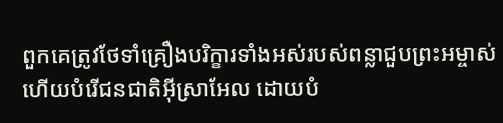ពួកគេត្រូវថែទាំគ្រឿងបរិក្ខារទាំងអស់របស់ពន្លាជួបព្រះអម្ចាស់ ហើយបំរើជនជាតិអ៊ីស្រាអែល ដោយបំ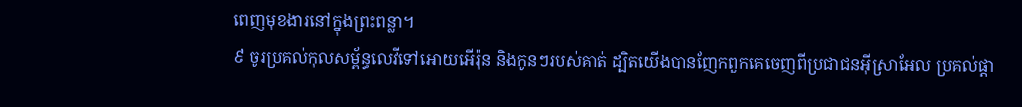ពេញមុខងារនៅក្នុងព្រះពន្លា។
៩ ចូរប្រគល់កុលសម្ព័ន្ធលេវីទៅអោយអើរ៉ុន និងកូនៗរបស់គាត់ ដ្បិតយើងបានញែកពួកគេចេញពីប្រជាជនអ៊ីស្រាអែល ប្រគល់ផ្ដា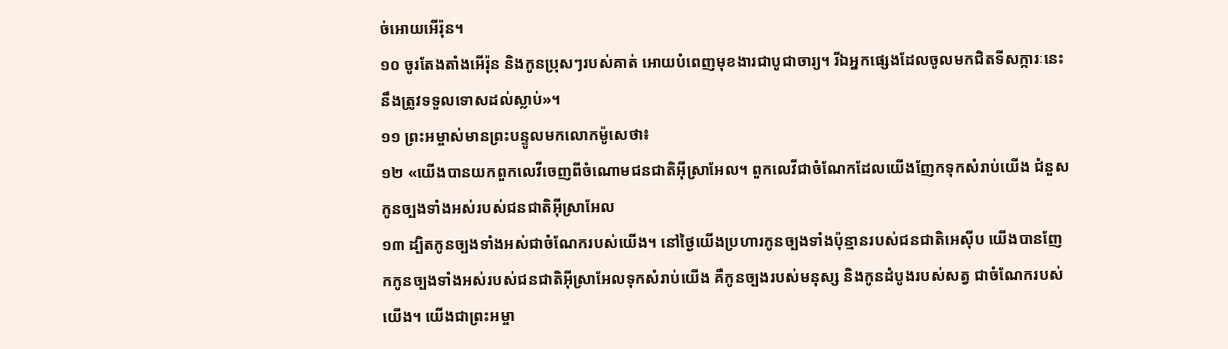ច់អោយអើរ៉ុន។
១០ ចូរតែងតាំងអើរ៉ុន និងកូនប្រុសៗរបស់គាត់ អោយបំពេញមុខងារជាបូជាចារ្យ។ រីឯអ្នកផ្សេងដែលចូលមកជិតទីសក្ការៈនេះ នឹងត្រូវទទួលទោសដល់ស្លាប់»។
១១ ព្រះអម្ចាស់មានព្រះបន្ទូលមកលោកម៉ូសេថា៖
១២ «យើងបានយកពួកលេវីចេញពីចំណោមជនជាតិអ៊ីស្រាអែល។ ពួកលេវីជាចំណែកដែលយើងញែកទុកសំរាប់យើង ជំនួសកូនច្បងទាំងអស់របស់ជនជាតិអ៊ីស្រាអែល
១៣ ដ្បិតកូនច្បងទាំងអស់ជាចំណែករបស់យើង។ នៅថ្ងៃយើងប្រហារកូនច្បងទាំងប៉ុន្មានរបស់ជនជាតិអេស៊ីប យើងបានញែកកូនច្បងទាំងអស់របស់ជនជាតិអ៊ីស្រាអែលទុកសំរាប់យើង គឺកូនច្បងរបស់មនុស្ស និងកូនដំបូងរបស់សត្វ ជាចំណែករបស់យើង។ យើងជាព្រះអម្ចា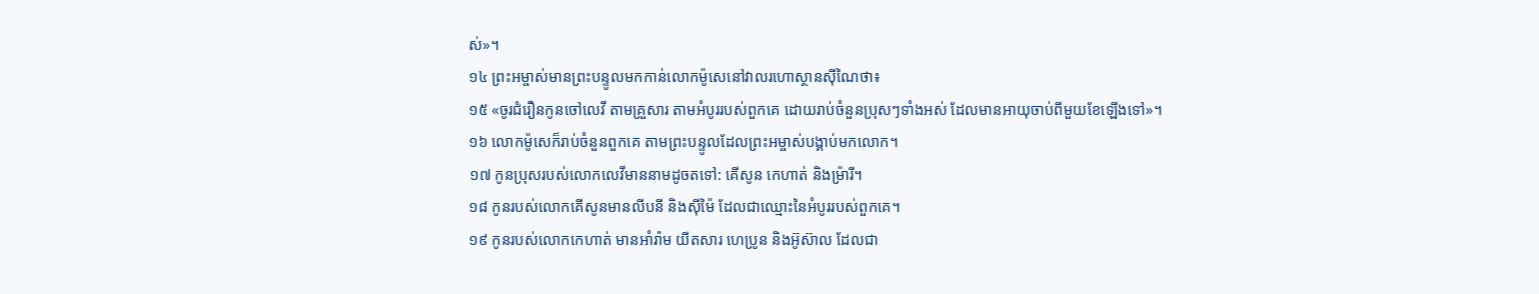ស់»។
១៤ ព្រះអម្ចាស់មានព្រះបន្ទូលមកកាន់លោកម៉ូសេនៅវាលរហោស្ថានស៊ីណៃថា៖
១៥ «ចូរជំរឿនកូនចៅលេវី តាមគ្រួសារ តាមអំបូររបស់ពួកគេ ដោយរាប់ចំនួនប្រុសៗទាំងអស់ ដែលមានអាយុចាប់ពីមួយខែឡើងទៅ»។
១៦ លោកម៉ូសេក៏រាប់ចំនួនពួកគេ តាមព្រះបន្ទូលដែលព្រះអម្ចាស់បង្គាប់មកលោក។
១៧ កូនប្រុសរបស់លោកលេវីមាននាមដូចតទៅ: គើសូន កេហាត់ និងម៉្រារី។
១៨ កូនរបស់លោកគើសូនមានលីបនី និងស៊ីម៉ៃ ដែលជាឈ្មោះនៃអំបូររបស់ពួកគេ។
១៩ កូនរបស់លោកកេហាត់ មានអាំរ៉ាម យីតសារ ហេប្រូន និងអ៊ូស៊ាល ដែលជា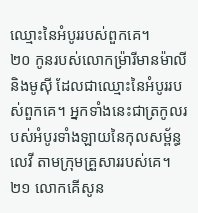ឈ្មោះនៃអំបូររបស់ពួកគេ។
២០ កូនរបស់លោកម៉្រារីមានម៉ាលី និងមូស៊ី ដែលជាឈ្មោះនៃអំបូររបស់ពួកគេ។ អ្នកទាំងនេះជាត្រកូលរបស់អំបូរទាំងឡាយនៃកុលសម្ព័ន្ធលេវី តាមក្រុមគ្រួសាររបស់គេ។
២១ លោកគើសូន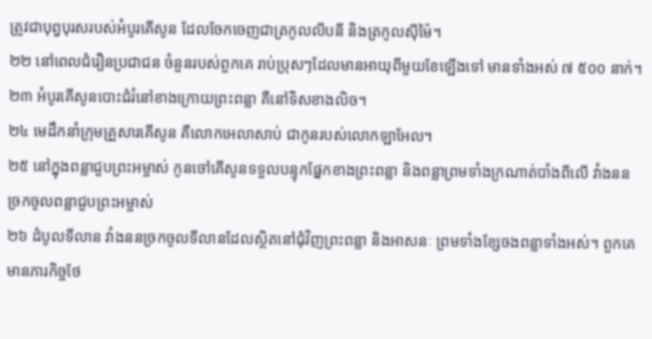ត្រូវជាបុព្វបុរសរបស់អំបូរគើសូន ដែលចែកចេញជាត្រកូលលីបនី និងត្រកូលស៊ីម៉ៃ។
២២ នៅពេលជំរឿនប្រជាជន ចំនួនរបស់ពួកគេ រាប់ប្រុសៗដែលមានអាយុពីមួយខែឡើងទៅ មានទាំងអស់ ៧ ៥០០ នាក់។
២៣ អំបូរគើសូនបោះជំរំនៅខាងក្រោយព្រះពន្លា គឺនៅទិសខាងលិច។
២៤ មេដឹកនាំក្រុមគ្រួសារគើសូន គឺលោកអេលាសាប់ ជាកូនរបស់លោកឡាអែល។
២៥ នៅក្នុងពន្លាជួបព្រះអម្ចាស់ កូនចៅគើសូនទទួលបន្ទុកផ្នែកខាងព្រះពន្លា និងពន្លាព្រមទាំងក្រណាត់បាំងពីលើ វាំងននច្រកចូលពន្លាជួបព្រះអម្ចាស់
២៦ ដំបូលទីលាន វាំងននច្រកចូលទីលានដែលស្ថិតនៅជុំវិញព្រះពន្លា និងអាសនៈ ព្រមទាំងខ្សែចងពន្លាទាំងអស់។ ពួកគេមានភារកិច្ចថែ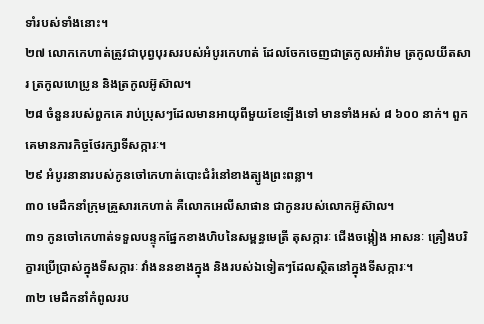ទាំរបស់ទាំងនោះ។
២៧ លោកកេហាត់ត្រូវជាបុព្វបុរសរបស់អំបូរកេហាត់ ដែលចែកចេញជាត្រកូលអាំរ៉ាម ត្រកូលយីតសារ ត្រកូលហេប្រូន និងត្រកូលអ៊ូស៊ាល។
២៨ ចំនួនរបស់ពួកគេ រាប់ប្រុសៗដែលមានអាយុពីមួយខែឡើងទៅ មានទាំងអស់ ៨ ៦០០ នាក់។ ពួកគេមានភារកិច្ចថែរក្សាទីសក្ការៈ។
២៩ អំបូរនានារបស់កូនចៅកេហាត់បោះជំរំនៅខាងត្បូងព្រះពន្លា។
៣០ មេដឹកនាំក្រុមគ្រួសារកេហាត់ គឺលោកអេលីសាផាន ជាកូនរបស់លោកអ៊ូស៊ាល។
៣១ កូនចៅកេហាត់ទទួលបន្ទុកផ្នែកខាងហិបនៃសម្ពន្ធមេត្រី តុសក្ការៈ ជើងចង្កៀង អាសនៈ គ្រឿងបរិក្ខារប្រើប្រាស់ក្នុងទីសក្ការៈ វាំងននខាងក្នុង និងរបស់ឯទៀតៗដែលស្ថិតនៅក្នុងទីសក្ការៈ។
៣២ មេដឹកនាំកំពូលរប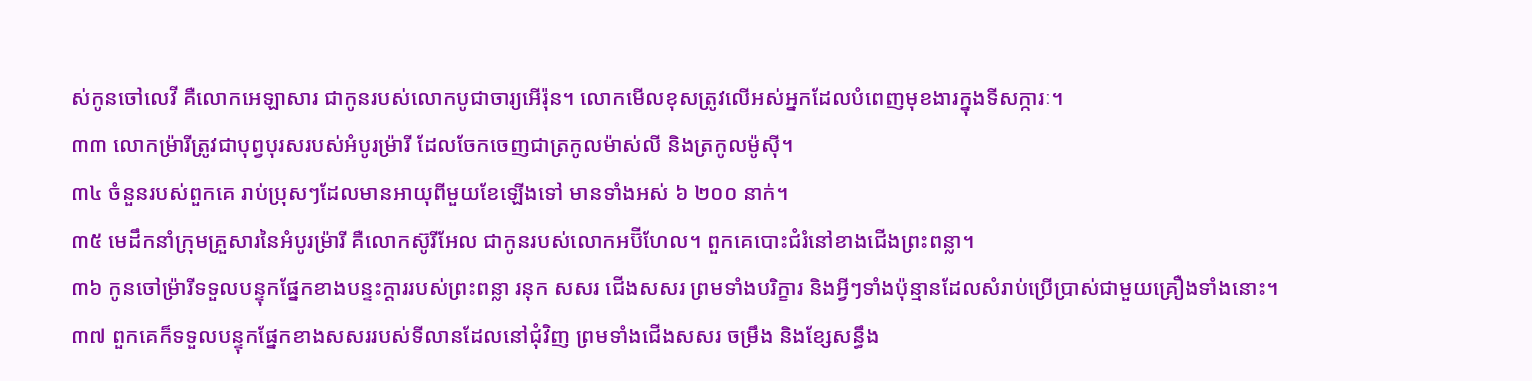ស់កូនចៅលេវី គឺលោកអេឡាសារ ជាកូនរបស់លោកបូជាចារ្យអើរ៉ុន។ លោកមើលខុសត្រូវលើអស់អ្នកដែលបំពេញមុខងារក្នុងទីសក្ការៈ។
៣៣ លោកម៉្រារីត្រូវជាបុព្វបុរសរបស់អំបូរម៉្រារី ដែលចែកចេញជាត្រកូលម៉ាស់លី និងត្រកូលម៉ូស៊ី។
៣៤ ចំនួនរបស់ពួកគេ រាប់ប្រុសៗដែលមានអាយុពីមួយខែឡើងទៅ មានទាំងអស់ ៦ ២០០ នាក់។
៣៥ មេដឹកនាំក្រុមគ្រួសារនៃអំបូរម៉្រារី គឺលោកស៊ូរីអែល ជាកូនរបស់លោកអប៊ីហែល។ ពួកគេបោះជំរំនៅខាងជើងព្រះពន្លា។
៣៦ កូនចៅម៉្រារីទទួលបន្ទុកផ្នែកខាងបន្ទះក្ដាររបស់ព្រះពន្លា រនុក សសរ ជើងសសរ ព្រមទាំងបរិក្ខារ និងអ្វីៗទាំងប៉ុន្មានដែលសំរាប់ប្រើប្រាស់ជាមួយគ្រឿងទាំងនោះ។
៣៧ ពួកគេក៏ទទួលបន្ទុកផ្នែកខាងសសររបស់ទីលានដែលនៅជុំវិញ ព្រមទាំងជើងសសរ ចម្រឹង និងខ្សែសន្ធឹង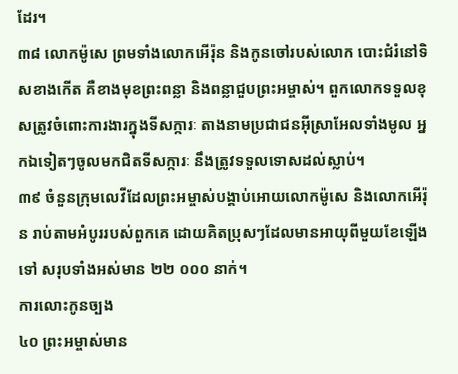ដែរ។
៣៨ លោកម៉ូសេ ព្រមទាំងលោកអើរ៉ុន និងកូនចៅរបស់លោក បោះជំរំនៅទិសខាងកើត គឺខាងមុខព្រះពន្លា និងពន្លាជួបព្រះអម្ចាស់។ ពួកលោកទទួលខុសត្រូវចំពោះការងារក្នុងទីសក្ការៈ តាងនាមប្រជាជនអ៊ីស្រាអែលទាំងមូល អ្នកឯទៀតៗចូលមកជិតទីសក្ការៈ នឹងត្រូវទទួលទោសដល់ស្លាប់។
៣៩ ចំនួនក្រុមលេវីដែលព្រះអម្ចាស់បង្គាប់អោយលោកម៉ូសេ និងលោកអើរ៉ុន រាប់តាមអំបូររបស់ពួកគេ ដោយគិតប្រុសៗដែលមានអាយុពីមួយខែឡើងទៅ សរុបទាំងអស់មាន ២២ ០០០ នាក់។
ការលោះកូនច្បង
៤០ ព្រះអម្ចាស់មាន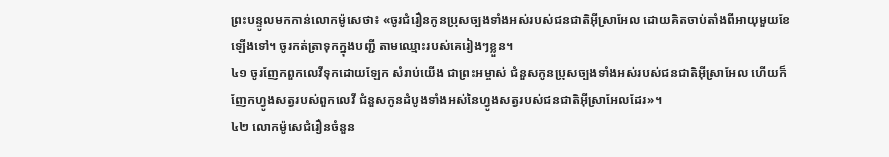ព្រះបន្ទូលមកកាន់លោកម៉ូសេថា៖ «ចូរជំរឿនកូនប្រុសច្បងទាំងអស់របស់ជនជាតិអ៊ីស្រាអែល ដោយគិតចាប់តាំងពីអាយុមួយខែឡើងទៅ។ ចូរកត់ត្រាទុកក្នុងបញ្ជី តាមឈ្មោះរបស់គេរៀងៗខ្លួន។
៤១ ចូរញែកពួកលេវីទុកដោយឡែក សំរាប់យើង ជាព្រះអម្ចាស់ ជំនួសកូនប្រុសច្បងទាំងអស់របស់ជនជាតិអ៊ីស្រាអែល ហើយក៏ញែកហ្វូងសត្វរបស់ពួកលេវី ជំនួសកូនដំបូងទាំងអស់នៃហ្វូងសត្វរបស់ជនជាតិអ៊ីស្រាអែលដែរ»។
៤២ លោកម៉ូសេជំរឿនចំនួន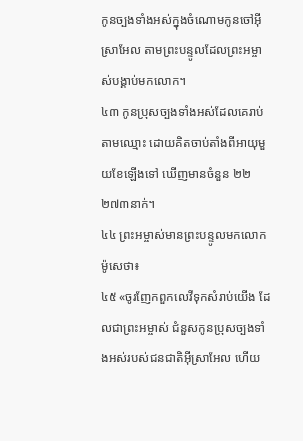កូនច្បងទាំងអស់ក្នុងចំណោមកូនចៅអ៊ីស្រាអែល តាមព្រះបន្ទូលដែលព្រះអម្ចាស់បង្គាប់មកលោក។
៤៣ កូនប្រុសច្បងទាំងអស់ដែលគេរាប់តាមឈ្មោះ ដោយគិតចាប់តាំងពីអាយុមួយខែឡើងទៅ ឃើញមានចំនួន ២២ ២៧៣នាក់។
៤៤ ព្រះអម្ចាស់មានព្រះបន្ទូលមកលោកម៉ូសេថា៖
៤៥ «ចូរញែកពួកលេវីទុកសំរាប់យើង ដែលជាព្រះអម្ចាស់ ជំនួសកូនប្រុសច្បងទាំងអស់របស់ជនជាតិអ៊ីស្រាអែល ហើយ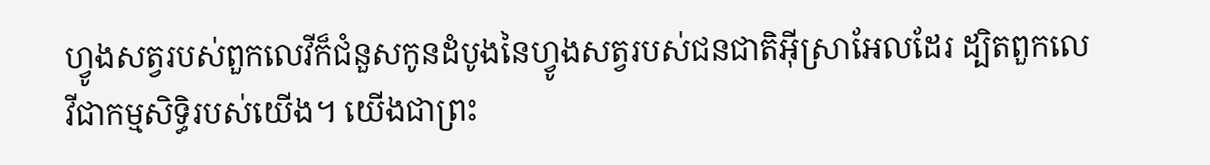ហ្វូងសត្វរបស់ពួកលេវីក៏ជំនួសកូនដំបូងនៃហ្វូងសត្វរបស់ជនជាតិអ៊ីស្រាអែលដែរ ដ្បិតពួកលេវីជាកម្មសិទ្ធិរបស់យើង។ យើងជាព្រះ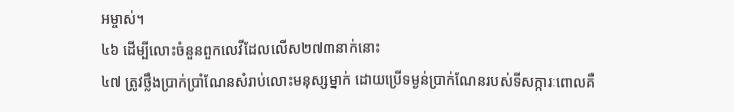អម្ចាស់។
៤៦ ដើម្បីលោះចំនួនពួកលេវីដែលលើស២៧៣នាក់នោះ
៤៧ ត្រូវថ្លឹងប្រាក់ប្រាំណែនសំរាប់លោះមនុស្សម្នាក់ ដោយប្រើទម្ងន់ប្រាក់ណែនរបស់ទីសក្ការៈពោលគឺ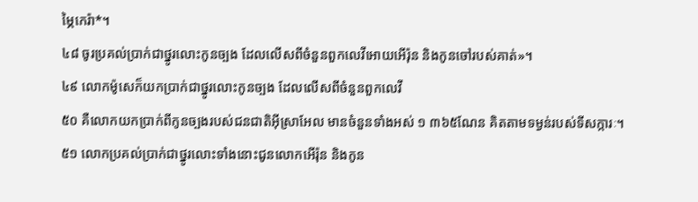ម្ភៃកេរ៉ា*។
៤៨ ចូរប្រគល់ប្រាក់ជាថ្នូរលោះកូនច្បង ដែលលើសពីចំនួនពួកលេវីអោយអើរ៉ុន និងកូនចៅរបស់គាត់»។
៤៩ លោកម៉ូសេក៏យកប្រាក់ជាថ្នូរលោះកូនច្បង ដែលលើសពីចំនួនពួកលេវី
៥០ គឺលោកយកប្រាក់ពីកូនច្បងរបស់ជនជាតិអ៊ីស្រាអែល មានចំនួនទាំងអស់ ១ ៣៦៥ណែន គិតតាមទម្ងន់របស់ទីសក្ការៈ។
៥១ លោកប្រគល់ប្រាក់ជាថ្នូរលោះទាំងនោះជូនលោកអើរ៉ុន និងកូន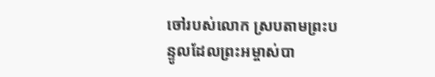ចៅរបស់លោក ស្របតាមព្រះបន្ទូលដែលព្រះអម្ចាស់បា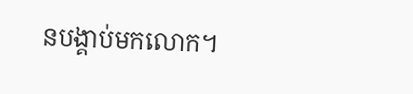នបង្គាប់មកលោក។